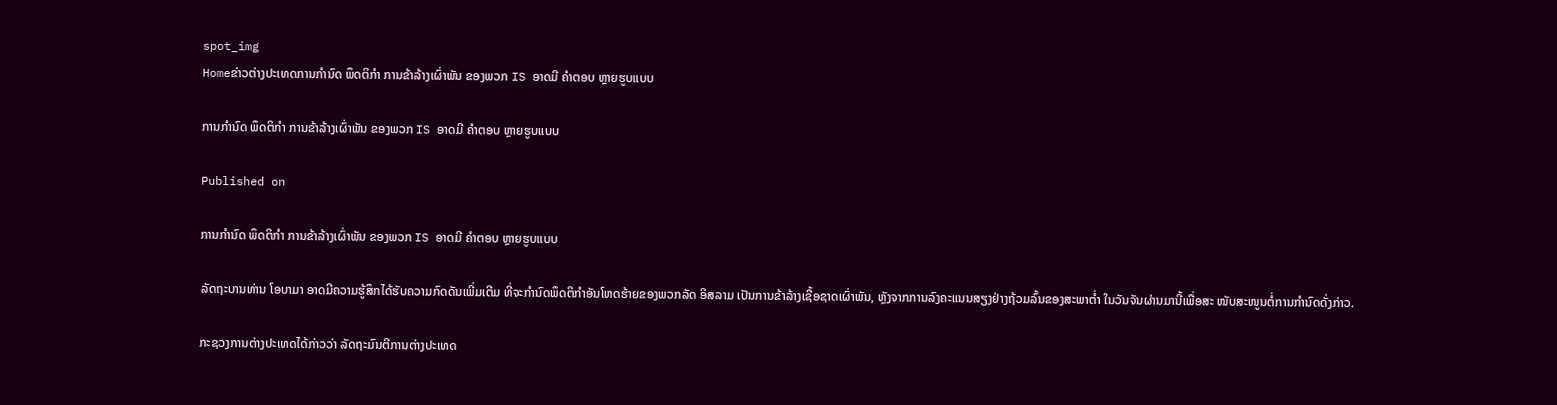spot_img
Homeຂ່າວຕ່າງປະເທດການກຳນົດ ພຶດຕິກຳ ການຂ້າລ້າງເຜົ່າພັນ ຂອງພວກ IS ອາດມີ ຄຳຕອບ ຫຼາຍຮູບແບບ

ການກຳນົດ ພຶດຕິກຳ ການຂ້າລ້າງເຜົ່າພັນ ຂອງພວກ IS ອາດມີ ຄຳຕອບ ຫຼາຍຮູບແບບ

Published on

ການກຳນົດ ພຶດຕິກຳ ການຂ້າລ້າງເຜົ່າພັນ ຂອງພວກ IS ອາດມີ ຄຳຕອບ ຫຼາຍຮູບແບບ

ລັດຖະບານທ່ານ ໂອບາມາ ອາດມີຄວາມຮູ້ສຶກໄດ້ຮັບຄວາມກົດດັນເພີ່ມເຕີມ ທີ່ຈະກຳນົດພຶດຕິກຳອັນໂຫດຮ້າຍຂອງພວກລັດ ອິສລາມ ເປັນການຂ້າລ້າງເຊື້ອຊາດເຜົ່າພັນ, ຫຼັງຈາກການລົງຄະແນນສຽງຢ່າງຖ້ວມລົ້ນຂອງສະພາຕ່ຳ ໃນວັນຈັນຜ່ານມານີ້ເພື່ອສະ ໜັບສະໜູນຕໍ່ການກຳນົດດັ່ງກ່າວ.

ກະຊວງການຕ່າງປະເທດໄດ້ກ່າວວ່າ ລັດຖະມົນຕີການຕ່າງປະເທດ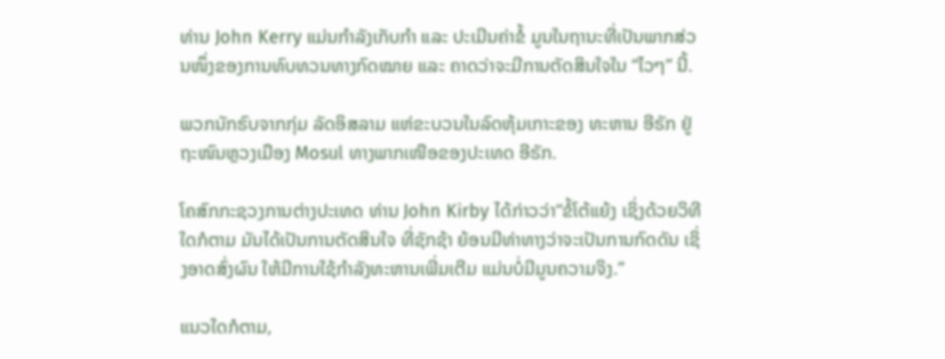ທ່ານ John Kerry ແມ່ນກຳລັງເກັບກຳ ແລະ ປະເມີນຄ່າຂໍ້ ມູນໃນຖານະທີ່ເປັນພາກສ່ວນໜຶ່ງຂອງການທົບທວນທາງກົດໝາຍ ແລະ ຄາດວ່າຈະມີການຕັດສິນໃຈໃນ “ໄວໆ” ນີ້.

ພວກນັກຮົບຈາກກຸ່ມ ລັດອິສລາມ ແຫ່ຂະບວນໃນລົດຫຸ້ມເກາະຂອງ ທະຫານ ອີຣັກ ຢູ່ຖະໜົນຫຼວງເມືອງ Mosul ທາງພາກເໜືອຂອງປະເທດ ອີຣັກ.

ໂຄສົກກະຊວງການຕ່າງປະເທດ ທ່ານ John Kirby ໄດ້ກ່າວວ່າ“ຂໍ້ໂຕ້ແຍ້ງ ເຊິ່ງດ້ວຍວິທີໃດກໍຕາມ ມັນໄດ້ເປັນການຕັດສິນໃຈ ທີ່ຊັກຊ້າ ຍ້ອນມີທ່າທາງວ່າຈະເປັນການກົດດັນ ເຊິ່ງອາດສົ່ງຜົນ ໃຫ້ມີການໃຊ້ກຳລັງທະຫານເພີ່ມເຕີມ ແມ່ນບໍ່ມີມູນຄວາມຈິງ.”

ແນວໃດກໍຕາມ,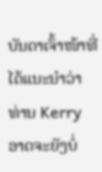ບັນດາເຈົ້າໜ້າທີ່ໄດ້ແນະນຳວ່າ ທ່ານ Kerry ອາດຈະຍັງບໍ່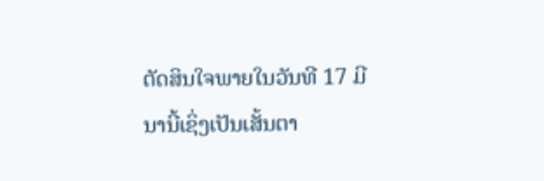ຕັດສິນໃຈພາຍໃນວັນທີ 17 ມີນານີ້ເຊິ່ງເປັນເສັ້ນຕາ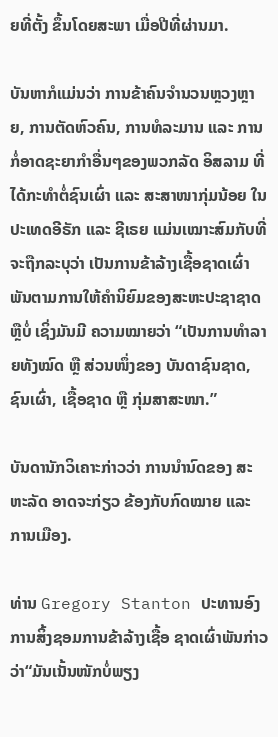ຍທີ່ຕັ້ງ ຂຶ້ນໂດຍສະພາ ເມື່ອປີທີ່ຜ່ານມາ.

ບັນຫາກໍແມ່ນວ່າ ການຂ້າຄົນຈຳນວນຫຼວງຫຼາຍ, ການຕັດຫົວຄົນ, ການທໍລະມານ ແລະ ການກໍ່ອາດຊະຍາກຳອື່ນໆຂອງພວກລັດ ອິສລາມ ທີ່ໄດ້ກະທຳຕໍ່ຊົນເຜົ່າ ແລະ ສະສາໜາກຸ່ມນ້ອຍ ໃນປະເທດອີຣັກ ແລະ ຊີເຣຍ ແມ່ນເໝາະສົມກັບທີ່ຈະຖືກລະບຸວ່າ ເປັນການຂ້າລ້າງເຊື້ອຊາດເຜົ່າພັນຕາມການໃຫ້ຄຳນິຍົມຂອງສະຫະປະຊາຊາດຫຼືບໍ່ ເຊິ່ງມັນມີ ຄວາມໝາຍວ່າ “ເປັນການທຳລາຍທັງໝົດ ຫຼື ສ່ວນໜຶ່ງຂອງ ບັນດາຊົນຊາດ, ຊົນເຜົ່າ, ເຊື້ອຊາດ ຫຼື ກຸ່ມສາສະໜາ.”

ບັນດານັກວິເຄາະກ່າວວ່າ ການນຳນົດຂອງ ສະຫະລັດ ອາດຈະກ່ຽວ ຂ້ອງກັບກົດໝາຍ ແລະ ການເມືອງ.

ທ່ານ Gregory Stanton ປະທານອົງການສິ້ງຊອມການຂ້າລ້າງເຊື້ອ ຊາດເຜົ່າພັນກ່າວວ່າ“ມັນເນັ້ນໜັກບໍ່ພຽງ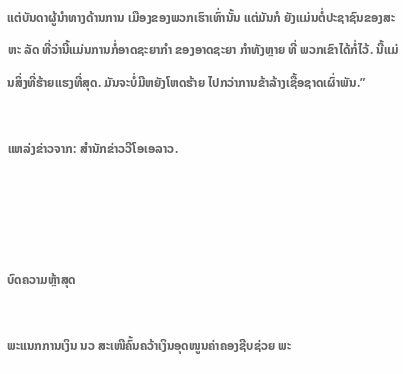ແຕ່ບັນດາຜູ້ນຳທາງດ້ານການ ເມືອງຂອງພວກເຮົາເທົ່ານັ້ນ ແຕ່ມັນກໍ ຍັງແມ່ນຕໍ່ປະຊາຊົນຂອງສະຫະ ລັດ ທີ່ວ່ານີ້ແມ່ນການກໍ່ອາດຊະຍາກຳ ຂອງອາດຊະຍາ ກຳທັງຫຼາຍ ທີ່ ພວກເຂົາໄດ້ກໍ່ໄວ້. ນີ້ແມ່ນສິ່ງທີ່ຮ້າຍແຮງທີ່ສຸດ. ມັນຈະບໍ່ມີຫຍັງໂຫດຮ້າຍ ໄປກວ່າການຂ້າລ້າງເຊື້ອຊາດເຜົ່າພັນ.”

ແຫລ່ງຂ່າວຈາກ: ສຳນັກຂ່າວວີໂອເອລາວ.



ບົດຄວາມຫຼ້າສຸດ

ພະແນກການເງິນ ນວ ສະເໜີຄົ້ນຄວ້າເງິນອຸດໜູນຄ່າຄອງຊີບຊ່ວຍ ພະ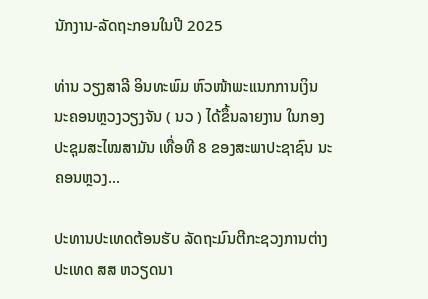ນັກງານ-ລັດຖະກອນໃນປີ 2025

ທ່ານ ວຽງສາລີ ອິນທະພົມ ຫົວໜ້າພະແນກການເງິນ ນະຄອນຫຼວງວຽງຈັນ ( ນວ ) ໄດ້ຂຶ້ນລາຍງານ ໃນກອງປະຊຸມສະໄໝສາມັນ ເທື່ອທີ 8 ຂອງສະພາປະຊາຊົນ ນະຄອນຫຼວງ...

ປະທານປະເທດຕ້ອນຮັບ ລັດຖະມົນຕີກະຊວງການຕ່າງປະເທດ ສສ ຫວຽດນາ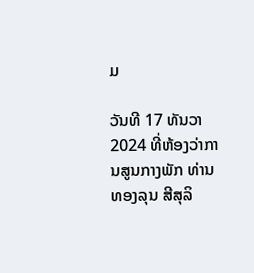ມ

ວັນທີ 17 ທັນວາ 2024 ທີ່ຫ້ອງວ່າການສູນກາງພັກ ທ່ານ ທອງລຸນ ສີສຸລິ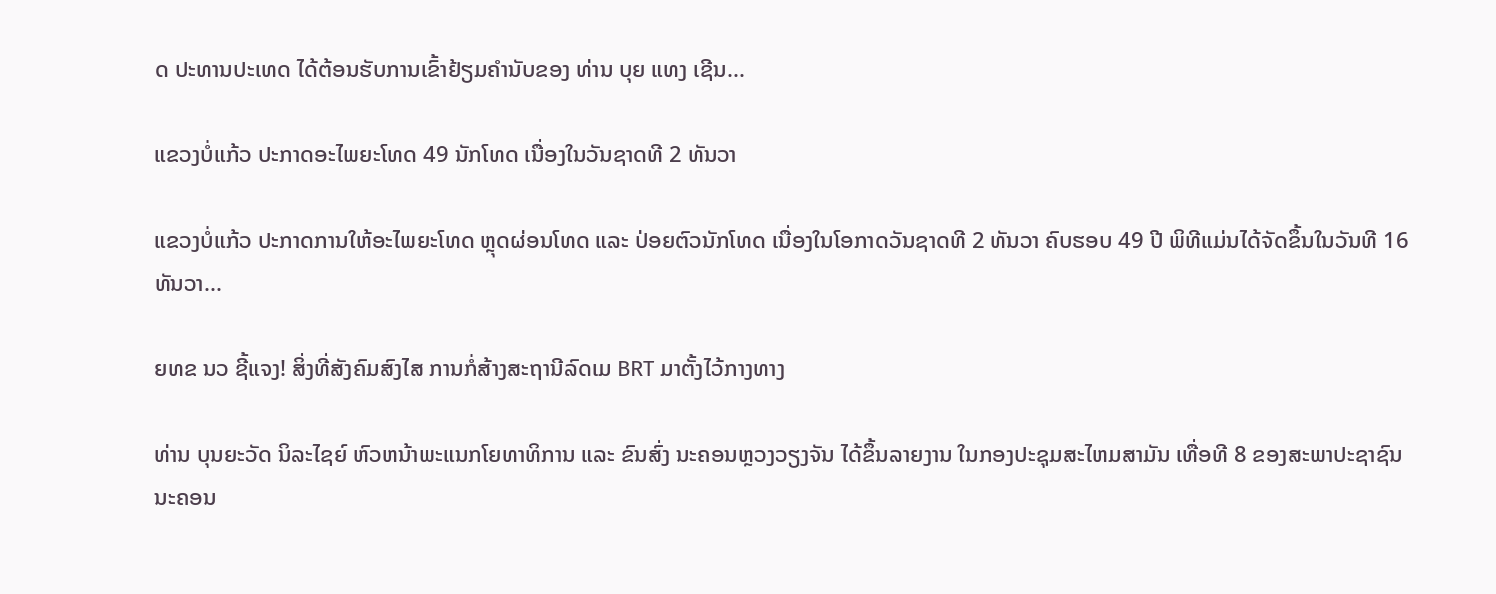ດ ປະທານປະເທດ ໄດ້ຕ້ອນຮັບການເຂົ້າຢ້ຽມຄຳນັບຂອງ ທ່ານ ບຸຍ ແທງ ເຊີນ...

ແຂວງບໍ່ແກ້ວ ປະກາດອະໄພຍະໂທດ 49 ນັກໂທດ ເນື່ອງໃນວັນຊາດທີ 2 ທັນວາ

ແຂວງບໍ່ແກ້ວ ປະກາດການໃຫ້ອະໄພຍະໂທດ ຫຼຸດຜ່ອນໂທດ ແລະ ປ່ອຍຕົວນັກໂທດ ເນື່ອງໃນໂອກາດວັນຊາດທີ 2 ທັນວາ ຄົບຮອບ 49 ປີ ພິທີແມ່ນໄດ້ຈັດຂຶ້ນໃນວັນທີ 16 ທັນວາ...

ຍທຂ ນວ ຊີ້ແຈງ! ສິ່ງທີ່ສັງຄົມສົງໄສ ການກໍ່ສ້າງສະຖານີລົດເມ BRT ມາຕັ້ງໄວ້ກາງທາງ

ທ່ານ ບຸນຍະວັດ ນິລະໄຊຍ໌ ຫົວຫນ້າພະແນກໂຍທາທິການ ແລະ ຂົນສົ່ງ ນະຄອນຫຼວງວຽງຈັນ ໄດ້ຂຶ້ນລາຍງານ ໃນກອງປະຊຸມສະໄຫມສາມັນ ເທື່ອທີ 8 ຂອງສະພາປະຊາຊົນ ນະຄອນ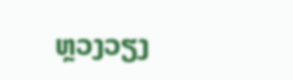ຫຼວງວຽງ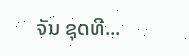ຈັນ ຊຸດທີ...